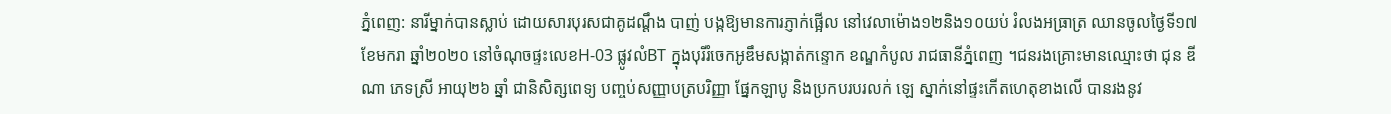ភ្នំពេញ: នារីម្នាក់បានស្លាប់ ដោយសារបុរសជាគូដណ្ដឹង បាញ់ បង្កឱ្យមានការភ្ញាក់ផ្អើល នៅវេលាម៉ោង១២និង១០យប់ រំលងអធ្រាត្រ ឈានចូលថ្ងៃទី១៧ ខែមករា ឆ្នាំ២០២០ នៅចំណុចផ្ទះលេខH-03 ផ្លូវលំBT ក្នុងបុរីរំចេកអូឌឹមសង្កាត់កន្ទោក ខណ្ឌកំបូល រាជធានីភ្នំពេញ ។ជនរងគ្រោះមានឈ្មោះថា ជុន ឌីណា ភេទស្រី អាយុ២៦ ឆ្នាំ ជានិសិត្សពេទ្យ បញ្ចប់សញ្ញាបត្របរិញ្ញា ផ្នែកឡាបូ និងប្រកបរបរលក់ ឡេ ស្នាក់នៅផ្ទះកើតហេតុខាងលើ បានរងនូវ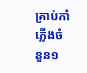គ្រាប់កាំភ្លើងចំនួន១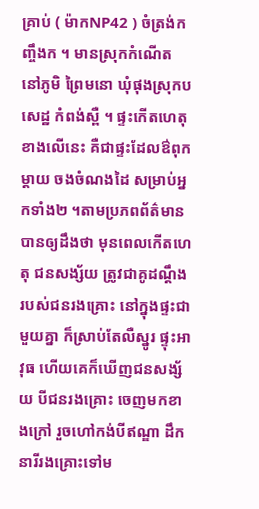គ្រាប់ ( ម៉ាកNP42 ) ចំត្រង់កញ្ចឹងក ។ មានស្រុកកំណើត នៅភូមិ ព្រៃមនោ ឃុំផុងស្រុកបសេដ្ឋ កំពង់ស្ពឺ ។ ផ្ទះកើតហេតុខាងលើនេះ គឺជាផ្ទះដែលឳពុកម្ដាយ ចងចំណងដៃ សម្រាប់អ្នកទាំង២ ។តាមប្រភពព័ត៌មានបានឲ្យដឹងថា មុនពេលកើតហេតុ ជនសង្ស័យ ត្រូវជាគូដណ្ដឹង របស់ជនរងគ្រោះ នៅក្នុងផ្ទះជាមួយគ្នា ក៏ស្រាប់តែលឺស្នូរ ផ្ទុះអាវុធ ហើយគេក៏ឃើញជនសង្ស័យ បីជនរងគ្រោះ ចេញមកខាងក្រៅ រួចហៅកង់បីឥណ្ឌា ដឹកនារីរងគ្រោះទៅម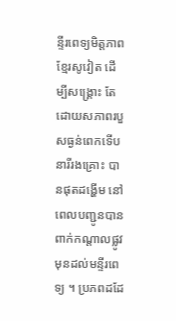ន្ទីរពេទ្យមិត្តភាពខ្មែរសូវៀត ដើម្បីសង្គ្រោះ តែដោយសភាពរបួសធ្ងន់ពេកទើបនារីរងគ្រោះ បានផុតដង្ហើម នៅពេលបញ្ជូនបានពាក់កណ្តាលផ្លូវ មុនដល់មន្ទីរពេទ្យ ។ ប្រភពដដែ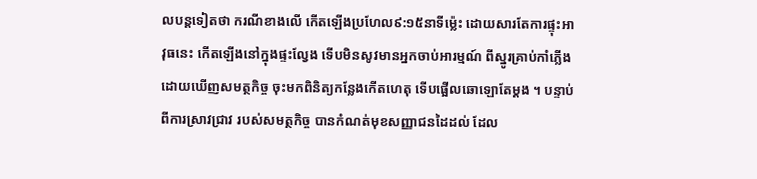លបន្តទៀតថា ករណីខាងលើ កើតឡើងប្រហែល៩:១៥នាទីម្ល៉េះ ដោយសារតែការផ្ទុះអាវុធនេះ កើតឡើងនៅក្នុងផ្ទះល្វែង ទើបមិនសូវមានអ្នកចាប់អារម្មណ៍ ពីស្នូរគ្រាប់កាំភ្លើង ដោយឃើញសមត្ថកិច្ច ចុះមកពិនិត្យកន្លែងកើតហេតុ ទើបផ្អើលឆោឡោតែម្តង ។ បន្ទាប់ពីការស្រាវជ្រាវ របស់សមត្ថកិច្ច បានកំណត់មុខសញ្ញាជនដៃដល់ ដែល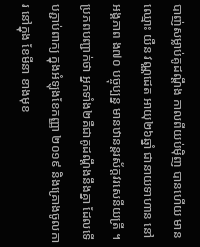បាញ់សម្លាប់គូដណ្ដឹង កាលពីយប់ម៉ិញ បានហើយ មានឈ្មោះ យឺន វណ្ណដេត អាយុ២៦ឆ្នាំ ជានាយទាហាន នៅអង្គភាព ង៧០ បច្ចុប្បន្ន មានឋានន្តរស័ក្តវរសេនីយត្រី ។ ប្រភពបញ្ជាក់ថា អ្នកទាំង២គឺជាគូដណ្ដឹងនឹងគ្នា ដែលទើបភ្ជាប់ពាក្យ ក្នុងអំឡុងខែកញ្ញា ២០១៩ និងគ្រោងចូលការ នៅក្នុង ខែមីនា ខាងមុខ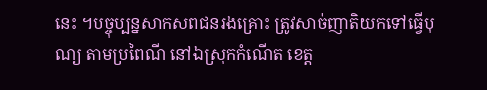នេះ ។បច្ចុប្បន្នសាកសពជនរងគ្រោះ ត្រូវសាច់ញាតិយកទៅធ្វើបុណ្យ តាមប្រពៃណី នៅឯស្រុកកំណើត ខេត្ត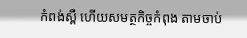កំពង់ស្ពឺ ហើយសមត្ថកិច្ចកំពុង តាមចាប់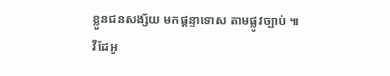ខ្លួនជនសង្ស័យ មកផ្តន្ទាទោស តាមផ្លូវច្បាប់ ៕
វីដែអូ